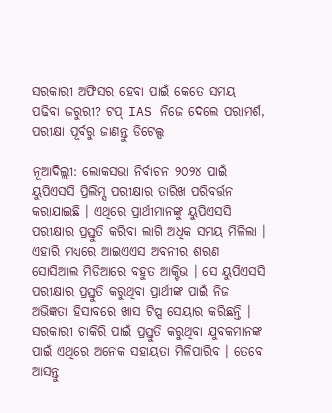ସରକାରୀ ଅଫିସର ହେବା ପାଇଁ କେତେ ସମୟ ପଢିବା ଜରୁରୀ? ଟପ୍ IAS ନିଜେ ଦେଲେ ପରାମର୍ଶ, ପରୀକ୍ଷା ପୂର୍ବରୁ ଜାଣନ୍ତୁ ଡିଟେଲ୍ସ

ନୂଆଦିଲ୍ଲୀ: ଲୋକସଭା ନିର୍ବାଚନ ୨୦୨୪ ପାଇଁ ୟୁପିଏସସି ପ୍ରିଲିମ୍ସ ପରୀକ୍ଷାର ତାରିଖ ପରିବର୍ତ୍ତନ କରାଯାଇଛି । ଏଥିରେ ପ୍ରାର୍ଥୀମାନଙ୍କୁ ୟୁପିଏସସି ପରୀକ୍ଷାର ପ୍ରସ୍ତୁତି କରିବା ଲାଗି ଅଧିକ ସମୟ ମିଳିଲା । ଏହାରି ମଧ୍ୟରେ ଆଇଏଏସ ଅବନୀର ଶରଣ ସୋସିଆଲ ମିଡିଆରେ ବହୁତ ଆକ୍ଟିଭ । ସେ ୟୁପିଏସସି ପରୀକ୍ଷାର ପ୍ରସ୍ତୁତି କରୁଥିବା ପ୍ରାର୍ଥୀଙ୍କ ପାଇଁ ନିଜ ଅଭିଜ୍ଞତା ହିସାବରେ ଖାସ ଟିପ୍ସ ସେୟାର କରିଛନ୍ତି । ସରକାରୀ ଚାକିରି ପାଇଁ ପ୍ରସ୍ତୁତି କରୁଥିବା ଯୁବକମାନଙ୍କ ପାଇଁ ଏଥିରେ ଅନେକ ସହାୟତା ମିଳିପାରିବ । ତେବେ ଆସନ୍ତୁ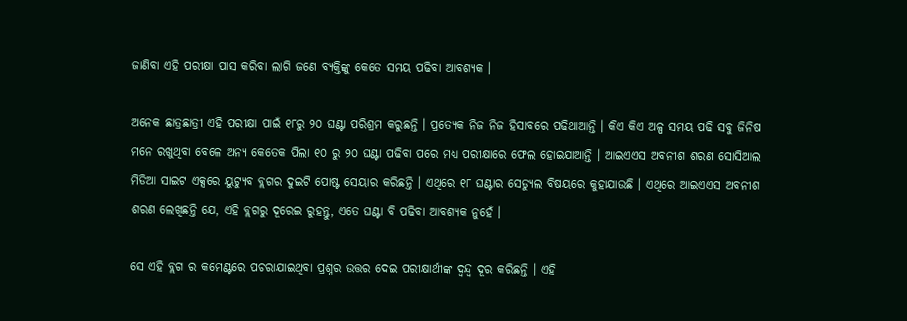ଜାଣିବା ଏହି ପରୀକ୍ଷା ପାସ କରିବା ଲାଗି ଜଣେ ବ୍ୟକ୍ତିଙ୍କୁ କେତେ ସମୟ ପଢିବା ଆବଶ୍ୟକ ।

ଅନେକ ଛାତ୍ରଛାତ୍ରୀ ଏହି ପରୀକ୍ଷା ପାଇଁ ୧୮ରୁ ୨୦ ଘଣ୍ଟା ପରିଶ୍ରମ କରୁଛନ୍ତି । ପ୍ରତ୍ୟେକ ନିଜ ନିଜ ହିସାବରେ ପଢିଥାଆନ୍ତି । କିଏ କିଏ ଅଳ୍ପ ସମୟ ପଢି ସବୁ ଜିନିଷ ମନେ ରଖୁଥିବା ବେଳେ ଅନ୍ୟ କେତେକ ପିଲା ୧୦ ରୁ ୨୦ ଘଣ୍ଟା ପଢିବା ପରେ ମଧ୍ୟ ପରୀକ୍ଷାରେ ଫେଲ ହୋଇଯାଆନ୍ତି । ଆଇଏଏସ ଅବନୀଶ ଶରଣ ସୋସିଆଲ ମିଡିଆ ସାଇଟ ଏକ୍ସରେ ୟୁଟ୍ୟୁବ ବ୍ଲଗର ଦୁଇଟି ପୋଷ୍ଟ ସେୟାର କରିଛନ୍ତି । ଏଥିରେ ୧୮ ଘଣ୍ଟାର ସେଡ୍ୟୁଲ ବିଷୟରେ କୁହାଯାଉଛି । ଏଥିରେ ଆଇଏଏସ ଅବନୀଶ ଶରଣ ଲେଖିଛନ୍ତି ଯେ, ଏହି ବ୍ଲଗରୁ ଦୂରେଇ ରୁହନ୍ତୁ, ଏତେ ଘଣ୍ଟା ବି ପଢିବା ଆବଶ୍ୟକ ନୁହେଁ ।

ସେ ଏହି ବ୍ଲଗ ର କମେଣ୍ଟରେ ପଚରାଯାଇଥିବା ପ୍ରଶ୍ନର ଉତ୍ତର ଦେଇ ପରୀକ୍ଷାର୍ଥୀଙ୍କ ଦ୍ୱନ୍ଦ୍ୱ ଦୂର କରିଛନ୍ତି । ଏହି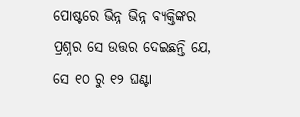ପୋଷ୍ଟରେ ଭିନ୍ନ ଭିନ୍ନ ବ୍ୟକ୍ତିଙ୍କର ପ୍ରଶ୍ନର ସେ ଉତ୍ତର ଦେଇଛନ୍ତି ଯେ, ସେ ୧୦ ରୁ ୧୨ ଘଣ୍ଟା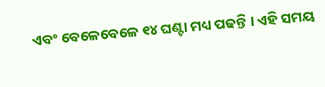ଏବଂ ବେଳେବେଳେ ୧୪ ଘଣ୍ଟା ମଧ୍ୟ ପଢନ୍ତି । ଏହି ସମୟ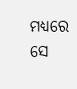ମଧ୍ୟରେ ସେ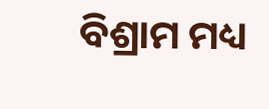ବିଶ୍ରାମ ମଧ୍ୟ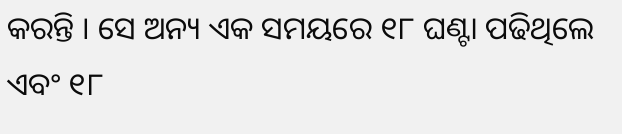କରନ୍ତି । ସେ ଅନ୍ୟ ଏକ ସମୟରେ ୧୮ ଘଣ୍ଟା ପଢିଥିଲେ ଏବଂ ୧୮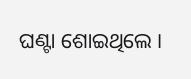ଘଣ୍ଟା ଶୋଇଥିଲେ ।